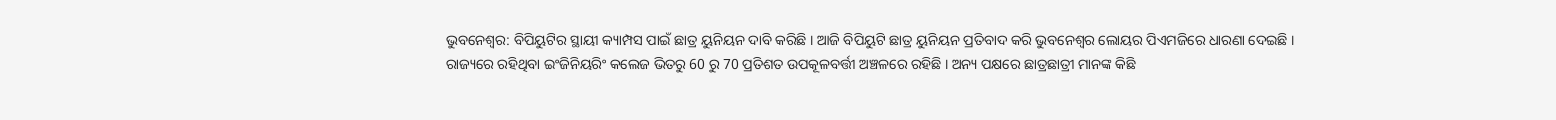ଭୁବନେଶ୍ବର: ବିପିୟୁଟିର ସ୍ଥାୟୀ କ୍ୟାମ୍ପସ ପାଇଁ ଛାତ୍ର ୟୁନିୟନ ଦାବି କରିଛି । ଆଜି ବିପିୟୁଟି ଛାତ୍ର ୟୁନିୟନ ପ୍ରତିବାଦ କରି ଭୁବନେଶ୍ବର ଲୋୟର ପିଏମଜିରେ ଧାରଣା ଦେଇଛି ।
ରାଜ୍ୟରେ ରହିଥିବା ଇଂଜିନିୟରିଂ କଲେଜ ଭିତରୁ 60 ରୁ 70 ପ୍ରତିଶତ ଉପକୂଳବର୍ତ୍ତୀ ଅଞ୍ଚଳରେ ରହିଛି । ଅନ୍ୟ ପକ୍ଷରେ ଛାତ୍ରଛାତ୍ରୀ ମାନଙ୍କ କିଛି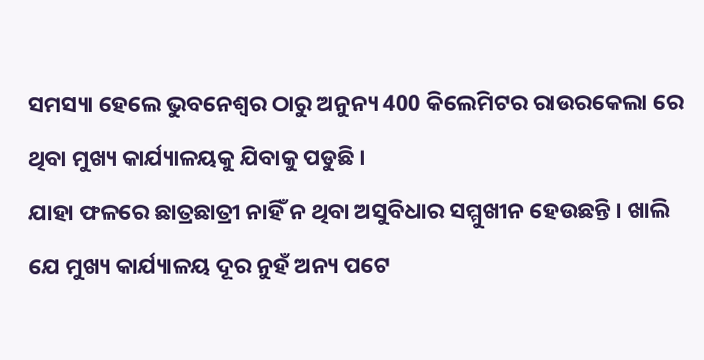ସମସ୍ୟା ହେଲେ ଭୁବନେଶ୍ବର ଠାରୁ ଅନୁନ୍ୟ 400 କିଲେମିଟର ରାଉରକେଲା ରେ ଥିବା ମୁଖ୍ୟ କାର୍ଯ୍ୟାଳୟକୁ ଯିବାକୁ ପଡୁଛି ।
ଯାହା ଫଳରେ ଛାତ୍ରଛାତ୍ରୀ ନାହିଁ ନ ଥିବା ଅସୁବିଧାର ସମ୍ମୁଖୀନ ହେଉଛନ୍ତି । ଖାଲି ଯେ ମୁଖ୍ୟ କାର୍ଯ୍ୟାଳୟ ଦୂର ନୁହଁ ଅନ୍ୟ ପଟେ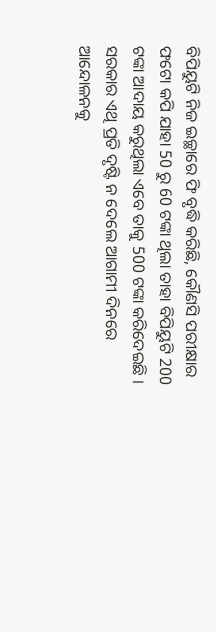ବିପିୟୁଟି ନିଜ ଇଚ୍ଛାରେ ଫି ବୃଦ୍ଧି କରିଛି, କୌଣସି ପରୀକ୍ଷାର ଫଟୋ କପି ଯାହା 50 ରୁ 60 ଟଙ୍କା ଥିଲା ତାହା ବିପିୟୁଟି 200 ଟଙ୍କା ଆଦାୟ କରୁଥିଲା ଏବେ ତାକୁ 500 ଟଙ୍କା କରିଦେଇଛି । ସରକାର ଏଥି ପ୍ରତି ଦୃଷ୍ଟି ନ ଦେଲେ ଆଗାମୀ ଦିନରେ ଆନ୍ଦୋଳନକୁ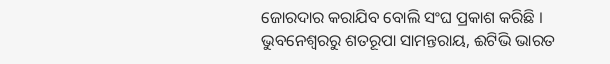ଜୋରଦାର କରାଯିବ ବୋଲି ସଂଘ ପ୍ରକାଶ କରିଛି ।
ଭୁବନେଶ୍ବରରୁ ଶତରୂପା ସାମନ୍ତରାୟ, ଈଟିଭି ଭାରତ